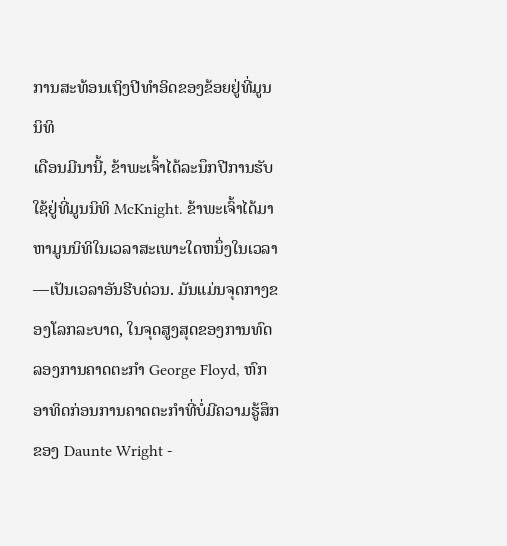ການສະທ້ອນເຖິງປີທໍາອິດຂອງຂ້ອຍຢູ່ທີ່ມູນນິທິ
ເດືອນມີນານີ້, ຂ້າພະເຈົ້າໄດ້ລະນຶກປີການຮັບໃຊ້ຢູ່ທີ່ມູນນິທິ McKnight. ຂ້າພະເຈົ້າໄດ້ມາຫາມູນນິທິໃນເວລາສະເພາະໃດຫນຶ່ງໃນເວລາ—ເປັນເວລາອັນຮີບດ່ວນ. ມັນແມ່ນຈຸດກາງຂອງໂລກລະບາດ, ໃນຈຸດສູງສຸດຂອງການທົດລອງການຄາດຕະກໍາ George Floyd, ຫົກອາທິດກ່ອນການຄາດຕະກໍາທີ່ບໍ່ມີຄວາມຮູ້ສຶກຂອງ Daunte Wright -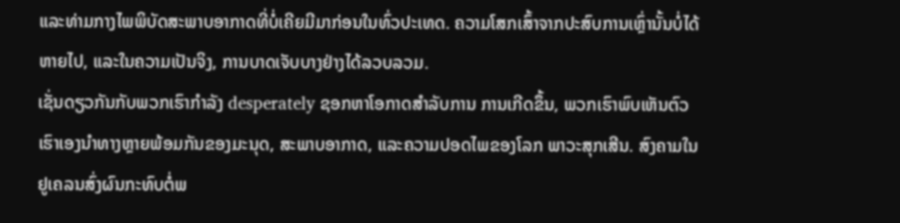ແລະທ່າມກາງໄພພິບັດສະພາບອາກາດທີ່ບໍ່ເຄີຍມີມາກ່ອນໃນທົ່ວປະເທດ. ຄວາມໂສກເສົ້າຈາກປະສົບການເຫຼົ່ານັ້ນບໍ່ໄດ້ຫາຍໄປ, ແລະໃນຄວາມເປັນຈິງ, ການບາດເຈັບບາງຢ່າງໄດ້ລວບລວມ.
ເຊັ່ນດຽວກັນກັບພວກເຮົາກໍາລັງ desperately ຊອກຫາໂອກາດສໍາລັບການ ການເກີດຂຶ້ນ, ພວກເຮົາພົບເຫັນຕົວເຮົາເອງນໍາທາງຫຼາຍພ້ອມກັນຂອງມະນຸດ, ສະພາບອາກາດ, ແລະຄວາມປອດໄພຂອງໂລກ ພາວະສຸກເສີນ. ສົງຄາມໃນຢູເຄລນສົ່ງຜົນກະທົບຕໍ່ພ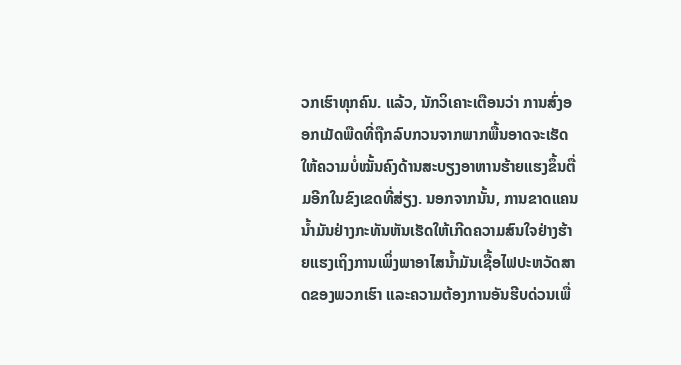ວກເຮົາທຸກຄົນ. ແລ້ວ, ນັກວິເຄາະເຕືອນວ່າ ການສົ່ງອອກເມັດພືດທີ່ຖືກລົບກວນຈາກພາກພື້ນອາດຈະເຮັດໃຫ້ຄວາມບໍ່ໝັ້ນຄົງດ້ານສະບຽງອາຫານຮ້າຍແຮງຂຶ້ນຕື່ມອີກໃນຂົງເຂດທີ່ສ່ຽງ. ນອກຈາກນັ້ນ, ການຂາດແຄນນໍ້າມັນຢ່າງກະທັນຫັນເຮັດໃຫ້ເກີດຄວາມສົນໃຈຢ່າງຮ້າຍແຮງເຖິງການເພິ່ງພາອາໄສນໍ້າມັນເຊື້ອໄຟປະຫວັດສາດຂອງພວກເຮົາ ແລະຄວາມຕ້ອງການອັນຮີບດ່ວນເພື່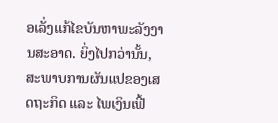ອເລັ່ງແກ້ໄຂບັນຫາພະລັງງານສະອາດ. ຍິ່ງໄປກວ່ານັ້ນ, ສະພາບການຜັນແປຂອງເສດຖະກິດ ແລະ ໄພເງິນເຟີ້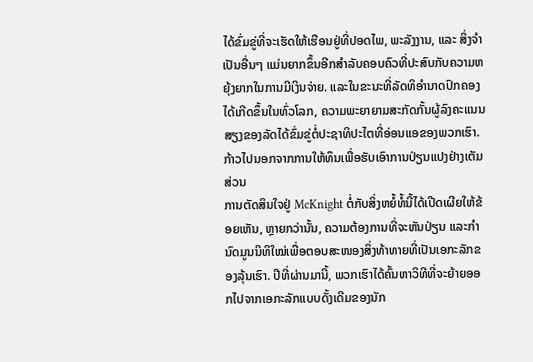ໄດ້ຂົ່ມຂູ່ທີ່ຈະເຮັດໃຫ້ເຮືອນຢູ່ທີ່ປອດໄພ, ພະລັງງານ, ແລະ ສິ່ງຈຳເປັນອື່ນໆ ແມ່ນຍາກຂຶ້ນອີກສຳລັບຄອບຄົວທີ່ປະສົບກັບຄວາມຫຍຸ້ງຍາກໃນການມີເງິນຈ່າຍ. ແລະໃນຂະນະທີ່ລັດທິອຳນາດປົກຄອງໄດ້ເກີດຂຶ້ນໃນທົ່ວໂລກ, ຄວາມພະຍາຍາມສະກັດກັ້ນຜູ້ລົງຄະແນນສຽງຂອງລັດໄດ້ຂົ່ມຂູ່ຕໍ່ປະຊາທິປະໄຕທີ່ອ່ອນແອຂອງພວກເຮົາ.
ກ້າວໄປນອກຈາກການໃຫ້ທຶນເພື່ອຮັບເອົາການປ່ຽນແປງຢ່າງເຕັມສ່ວນ
ການຕັດສິນໃຈຢູ່ McKnight ຕໍ່ກັບສິ່ງຫຍໍ້ທໍ້ນີ້ໄດ້ເປີດເຜີຍໃຫ້ຂ້ອຍເຫັນ, ຫຼາຍກວ່ານັ້ນ, ຄວາມຕ້ອງການທີ່ຈະຫັນປ່ຽນ ແລະກໍານົດມູນນິທິໃໝ່ເພື່ອຕອບສະໜອງສິ່ງທ້າທາຍທີ່ເປັນເອກະລັກຂອງລຸ້ນເຮົາ. ປີທີ່ຜ່ານມານີ້, ພວກເຮົາໄດ້ຄົ້ນຫາວິທີທີ່ຈະຍ້າຍອອກໄປຈາກເອກະລັກແບບດັ້ງເດີມຂອງນັກ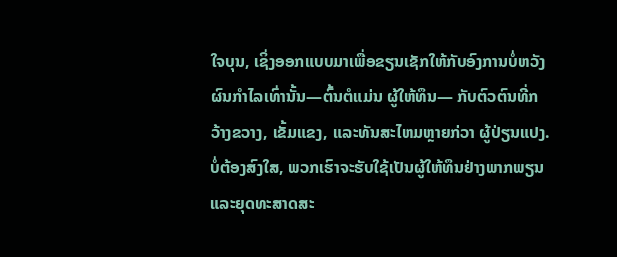ໃຈບຸນ, ເຊິ່ງອອກແບບມາເພື່ອຂຽນເຊັກໃຫ້ກັບອົງການບໍ່ຫວັງຜົນກຳໄລເທົ່ານັ້ນ—ຕົ້ນຕໍແມ່ນ ຜູ້ໃຫ້ທຶນ— ກັບຕົວຕົນທີ່ກວ້າງຂວາງ, ເຂັ້ມແຂງ, ແລະທັນສະໄຫມຫຼາຍກ່ວາ ຜູ້ປ່ຽນແປງ. ບໍ່ຕ້ອງສົງໃສ, ພວກເຮົາຈະຮັບໃຊ້ເປັນຜູ້ໃຫ້ທຶນຢ່າງພາກພຽນ ແລະຍຸດທະສາດສະ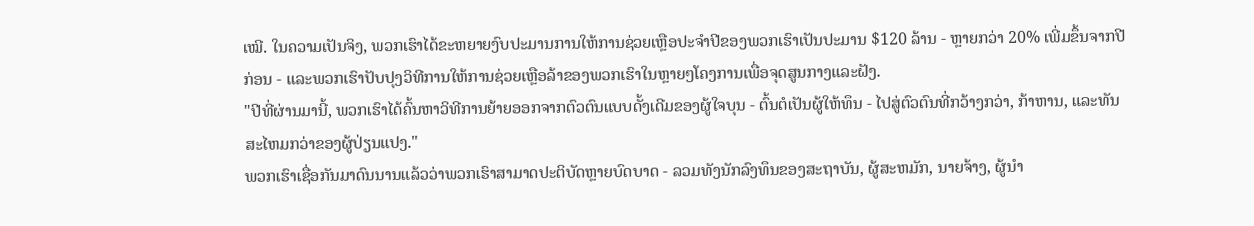ເໝີ. ໃນຄວາມເປັນຈິງ, ພວກເຮົາໄດ້ຂະຫຍາຍງົບປະມານການໃຫ້ການຊ່ວຍເຫຼືອປະຈໍາປີຂອງພວກເຮົາເປັນປະມານ $120 ລ້ານ - ຫຼາຍກວ່າ 20% ເພີ່ມຂຶ້ນຈາກປີກ່ອນ - ແລະພວກເຮົາປັບປຸງວິທີການໃຫ້ການຊ່ວຍເຫຼືອລ້າຂອງພວກເຮົາໃນຫຼາຍໆໂຄງການເພື່ອຈຸດສູນກາງແລະຝັງ.
"ປີທີ່ຜ່ານມານີ້, ພວກເຮົາໄດ້ຄົ້ນຫາວິທີການຍ້າຍອອກຈາກຕົວຕົນແບບດັ້ງເດີມຂອງຜູ້ໃຈບຸນ - ຕົ້ນຕໍເປັນຜູ້ໃຫ້ທຶນ - ໄປສູ່ຕົວຕົນທີ່ກວ້າງກວ່າ, ກ້າຫານ, ແລະທັນສະໄຫມກວ່າຂອງຜູ້ປ່ຽນແປງ."
ພວກເຮົາເຊື່ອກັນມາດົນນານແລ້ວວ່າພວກເຮົາສາມາດປະຕິບັດຫຼາຍບົດບາດ - ລວມທັງນັກລົງທຶນຂອງສະຖາບັນ, ຜູ້ສະຫມັກ, ນາຍຈ້າງ, ຜູ້ນໍາ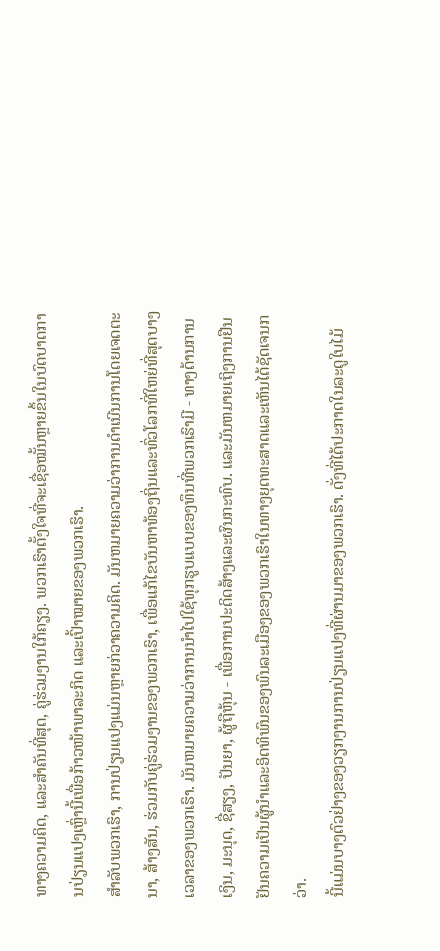ທາງຄວາມຄິດ, ແລະສໍາຄັນທີ່ສຸດ, ຄູ່ຮ່ວມງານໃກ້ຄຽງ. ພວກເຮົາຕັ້ງໃຈທີ່ຈະເຊື່ອໝັ້ນຫຼາຍຂຶ້ນໃນບົດບາດການປ່ຽນແປງເຫຼົ່ານີ້ເພື່ອກ້າວໜ້າພາລະກິດ ແລະເປົ້າໝາຍຂອງພວກເຮົາ.
ສໍາລັບພວກເຮົາ, ການປ່ຽນແປງແມ່ນຫຼາຍກ່ວາຄວາມຄິດ. ມັນຫມາຍຄວາມວ່າການດໍາເນີນການໂດຍເຈດຕະນາ, ສ້າງສັນ, ຮ່ວມກັບຄູ່ຮ່ວມງານຂອງພວກເຮົາ, ເພື່ອແກ້ໄຂບັນຫາທ້ອງຖິ່ນແລະທົ່ວໂລກທີ່ໃຫຍ່ທີ່ສຸດບາງເວລາຂອງພວກເຮົາ. ມັນຫມາຍຄວາມວ່າການນໍາໄປໃຊ້ທຸກຮູບແບບຂອງທຶນທີ່ພວກເຮົາມີ - ທາງດ້ານການເງິນ, ມະນຸດ, ຊື່ສຽງ, ປັນຍາ, ຜູ້ຖືຫຸ້ນ - ເພື່ອການປະດິດສ້າງແລະຜົນກະທົບ. ແລະມັນຫມາຍເຖິງການຢືນຢັນຄວາມເປັນຜູ້ນໍາແລະອິດທິພົນຂອງພົນລະເມືອງຂອງພວກເຮົາໃນທາງຍຸດທະສາດແລະເຫັນໄດ້ຊັດເຈນກວ່າ.
ນີ້ແມ່ນບາງຕົວຢ່າງຂອງວຽກງານການປ່ຽນແປງທີ່ຜ່ານມາຂອງພວກເຮົາ. ດັ່ງທີ່ໄດ້ປະກາດໃນລະດູໃບໄມ້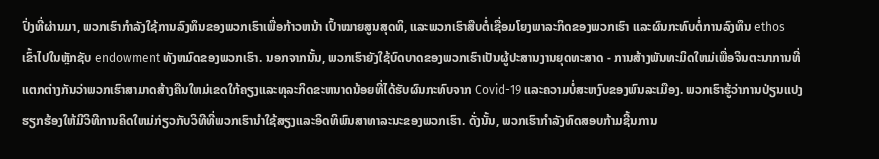ປົ່ງທີ່ຜ່ານມາ, ພວກເຮົາກໍາລັງໃຊ້ການລົງທຶນຂອງພວກເຮົາເພື່ອກ້າວຫນ້າ ເປົ້າໝາຍສູນສຸດທິ, ແລະພວກເຮົາສືບຕໍ່ເຊື່ອມໂຍງພາລະກິດຂອງພວກເຮົາ ແລະຜົນກະທົບຕໍ່ການລົງທຶນ ethos ເຂົ້າໄປໃນຫຼັກຊັບ endowment ທັງຫມົດຂອງພວກເຮົາ. ນອກຈາກນັ້ນ, ພວກເຮົາຍັງໃຊ້ບົດບາດຂອງພວກເຮົາເປັນຜູ້ປະສານງານຍຸດທະສາດ - ການສ້າງພັນທະມິດໃຫມ່ເພື່ອຈິນຕະນາການທີ່ແຕກຕ່າງກັນວ່າພວກເຮົາສາມາດສ້າງຄືນໃຫມ່ເຂດໃກ້ຄຽງແລະທຸລະກິດຂະຫນາດນ້ອຍທີ່ໄດ້ຮັບຜົນກະທົບຈາກ Covid-19 ແລະຄວາມບໍ່ສະຫງົບຂອງພົນລະເມືອງ. ພວກເຮົາຮູ້ວ່າການປ່ຽນແປງຮຽກຮ້ອງໃຫ້ມີວິທີການຄິດໃຫມ່ກ່ຽວກັບວິທີທີ່ພວກເຮົານໍາໃຊ້ສຽງແລະອິດທິພົນສາທາລະນະຂອງພວກເຮົາ. ດັ່ງນັ້ນ, ພວກເຮົາກໍາລັງທົດສອບກ້າມຊີ້ນການ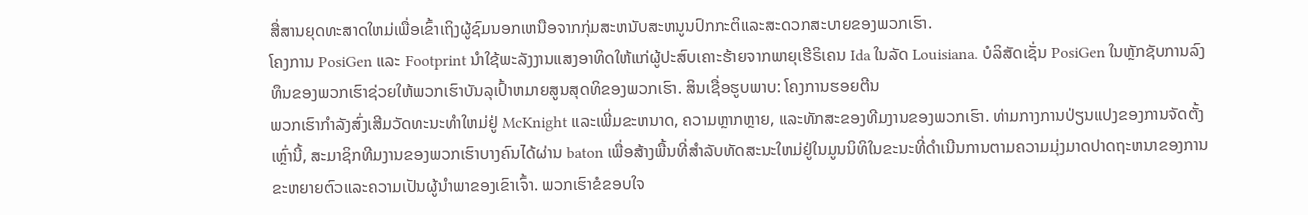ສື່ສານຍຸດທະສາດໃຫມ່ເພື່ອເຂົ້າເຖິງຜູ້ຊົມນອກເຫນືອຈາກກຸ່ມສະຫນັບສະຫນູນປົກກະຕິແລະສະດວກສະບາຍຂອງພວກເຮົາ.
ໂຄງການ PosiGen ແລະ Footprint ນຳໃຊ້ພະລັງງານແສງອາທິດໃຫ້ແກ່ຜູ້ປະສົບເຄາະຮ້າຍຈາກພາຍຸເຮີຣິເຄນ Ida ໃນລັດ Louisiana. ບໍລິສັດເຊັ່ນ PosiGen ໃນຫຼັກຊັບການລົງທຶນຂອງພວກເຮົາຊ່ວຍໃຫ້ພວກເຮົາບັນລຸເປົ້າຫມາຍສູນສຸດທິຂອງພວກເຮົາ. ສິນເຊື່ອຮູບພາບ: ໂຄງການຮອຍຕີນ
ພວກເຮົາກໍາລັງສົ່ງເສີມວັດທະນະທໍາໃຫມ່ຢູ່ McKnight ແລະເພີ່ມຂະຫນາດ, ຄວາມຫຼາກຫຼາຍ, ແລະທັກສະຂອງທີມງານຂອງພວກເຮົາ. ທ່າມກາງການປ່ຽນແປງຂອງການຈັດຕັ້ງເຫຼົ່ານີ້, ສະມາຊິກທີມງານຂອງພວກເຮົາບາງຄົນໄດ້ຜ່ານ baton ເພື່ອສ້າງພື້ນທີ່ສໍາລັບທັດສະນະໃຫມ່ຢູ່ໃນມູນນິທິໃນຂະນະທີ່ດໍາເນີນການຕາມຄວາມມຸ່ງມາດປາດຖະຫນາຂອງການຂະຫຍາຍຕົວແລະຄວາມເປັນຜູ້ນໍາພາຂອງເຂົາເຈົ້າ. ພວກເຮົາຂໍຂອບໃຈ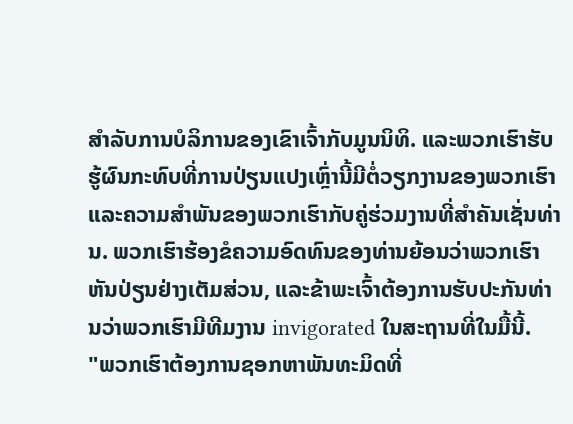ສໍາລັບການບໍລິການຂອງເຂົາເຈົ້າກັບມູນນິທິ. ແລະພວກເຮົາຮັບຮູ້ຜົນກະທົບທີ່ການປ່ຽນແປງເຫຼົ່ານີ້ມີຕໍ່ວຽກງານຂອງພວກເຮົາແລະຄວາມສໍາພັນຂອງພວກເຮົາກັບຄູ່ຮ່ວມງານທີ່ສໍາຄັນເຊັ່ນທ່ານ. ພວກເຮົາຮ້ອງຂໍຄວາມອົດທົນຂອງທ່ານຍ້ອນວ່າພວກເຮົາຫັນປ່ຽນຢ່າງເຕັມສ່ວນ, ແລະຂ້າພະເຈົ້າຕ້ອງການຮັບປະກັນທ່ານວ່າພວກເຮົາມີທີມງານ invigorated ໃນສະຖານທີ່ໃນມື້ນີ້.
"ພວກເຮົາຕ້ອງການຊອກຫາພັນທະມິດທີ່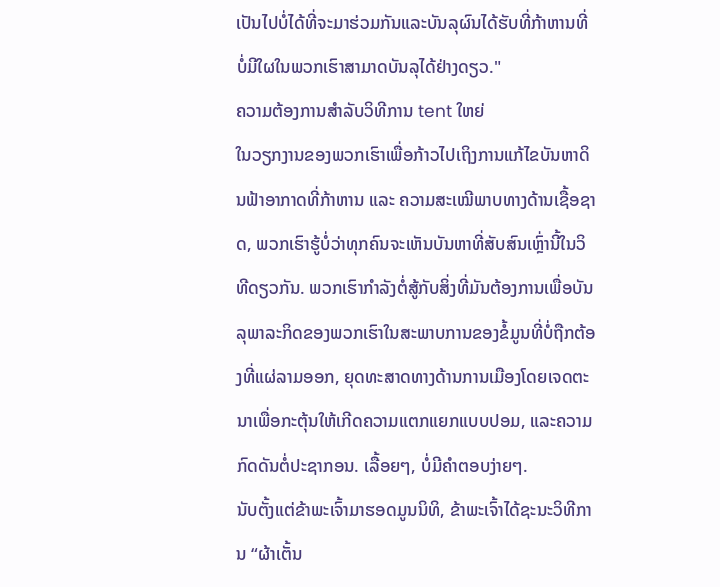ເປັນໄປບໍ່ໄດ້ທີ່ຈະມາຮ່ວມກັນແລະບັນລຸຜົນໄດ້ຮັບທີ່ກ້າຫານທີ່ບໍ່ມີໃຜໃນພວກເຮົາສາມາດບັນລຸໄດ້ຢ່າງດຽວ."
ຄວາມຕ້ອງການສໍາລັບວິທີການ tent ໃຫຍ່
ໃນວຽກງານຂອງພວກເຮົາເພື່ອກ້າວໄປເຖິງການແກ້ໄຂບັນຫາດິນຟ້າອາກາດທີ່ກ້າຫານ ແລະ ຄວາມສະເໝີພາບທາງດ້ານເຊື້ອຊາດ, ພວກເຮົາຮູ້ບໍ່ວ່າທຸກຄົນຈະເຫັນບັນຫາທີ່ສັບສົນເຫຼົ່ານີ້ໃນວິທີດຽວກັນ. ພວກເຮົາກຳລັງຕໍ່ສູ້ກັບສິ່ງທີ່ມັນຕ້ອງການເພື່ອບັນລຸພາລະກິດຂອງພວກເຮົາໃນສະພາບການຂອງຂໍ້ມູນທີ່ບໍ່ຖືກຕ້ອງທີ່ແຜ່ລາມອອກ, ຍຸດທະສາດທາງດ້ານການເມືອງໂດຍເຈດຕະນາເພື່ອກະຕຸ້ນໃຫ້ເກີດຄວາມແຕກແຍກແບບປອມ, ແລະຄວາມກົດດັນຕໍ່ປະຊາກອນ. ເລື້ອຍໆ, ບໍ່ມີຄໍາຕອບງ່າຍໆ.
ນັບຕັ້ງແຕ່ຂ້າພະເຈົ້າມາຮອດມູນນິທິ, ຂ້າພະເຈົ້າໄດ້ຊະນະວິທີການ “ຜ້າເຕັ້ນ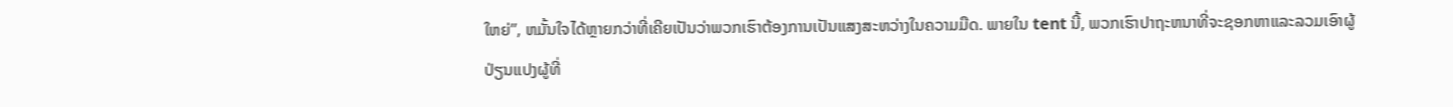ໃຫຍ່”, ຫມັ້ນໃຈໄດ້ຫຼາຍກວ່າທີ່ເຄີຍເປັນວ່າພວກເຮົາຕ້ອງການເປັນແສງສະຫວ່າງໃນຄວາມມືດ. ພາຍໃນ tent ນີ້, ພວກເຮົາປາຖະຫນາທີ່ຈະຊອກຫາແລະລວມເອົາຜູ້ປ່ຽນແປງຜູ້ທີ່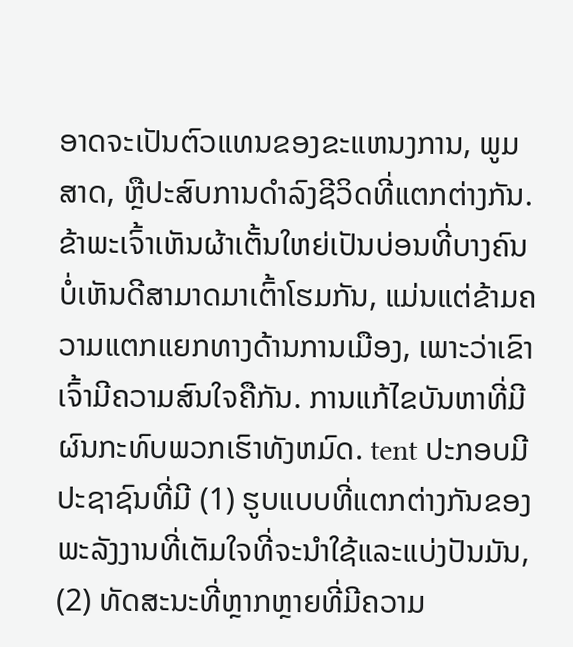ອາດຈະເປັນຕົວແທນຂອງຂະແຫນງການ, ພູມສາດ, ຫຼືປະສົບການດໍາລົງຊີວິດທີ່ແຕກຕ່າງກັນ. ຂ້າພະເຈົ້າເຫັນຜ້າເຕັ້ນໃຫຍ່ເປັນບ່ອນທີ່ບາງຄົນບໍ່ເຫັນດີສາມາດມາເຕົ້າໂຮມກັນ, ແມ່ນແຕ່ຂ້າມຄວາມແຕກແຍກທາງດ້ານການເມືອງ, ເພາະວ່າເຂົາເຈົ້າມີຄວາມສົນໃຈຄືກັນ. ການແກ້ໄຂບັນຫາທີ່ມີຜົນກະທົບພວກເຮົາທັງຫມົດ. tent ປະກອບມີປະຊາຊົນທີ່ມີ (1) ຮູບແບບທີ່ແຕກຕ່າງກັນຂອງພະລັງງານທີ່ເຕັມໃຈທີ່ຈະນໍາໃຊ້ແລະແບ່ງປັນມັນ, (2) ທັດສະນະທີ່ຫຼາກຫຼາຍທີ່ມີຄວາມ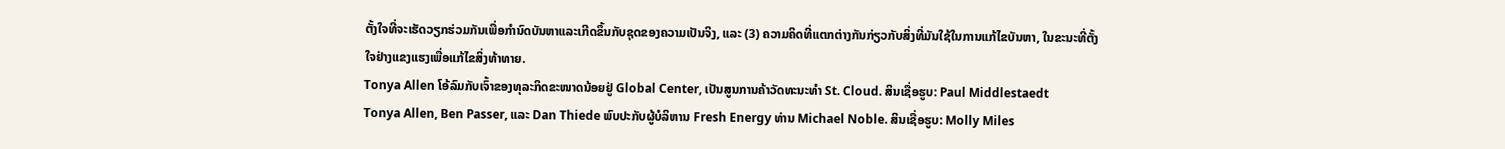ຕັ້ງໃຈທີ່ຈະເຮັດວຽກຮ່ວມກັນເພື່ອກໍານົດບັນຫາແລະເກີດຂຶ້ນກັບຊຸດຂອງຄວາມເປັນຈິງ, ແລະ (3) ຄວາມຄິດທີ່ແຕກຕ່າງກັນກ່ຽວກັບສິ່ງທີ່ມັນໃຊ້ໃນການແກ້ໄຂບັນຫາ, ໃນຂະນະທີ່ຕັ້ງໃຈຢ່າງແຂງແຮງເພື່ອແກ້ໄຂສິ່ງທ້າທາຍ.
Tonya Allen ໂອ້ລົມກັບເຈົ້າຂອງທຸລະກິດຂະໜາດນ້ອຍຢູ່ Global Center, ເປັນສູນການຄ້າວັດທະນະທໍາ St. Cloud. ສິນເຊື່ອຮູບ: Paul Middlestaedt
Tonya Allen, Ben Passer, ແລະ Dan Thiede ພົບປະກັບຜູ້ບໍລິຫານ Fresh Energy ທ່ານ Michael Noble. ສິນເຊື່ອຮູບ: Molly Miles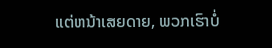ແຕ່ຫນ້າເສຍດາຍ, ພວກເຮົາບໍ່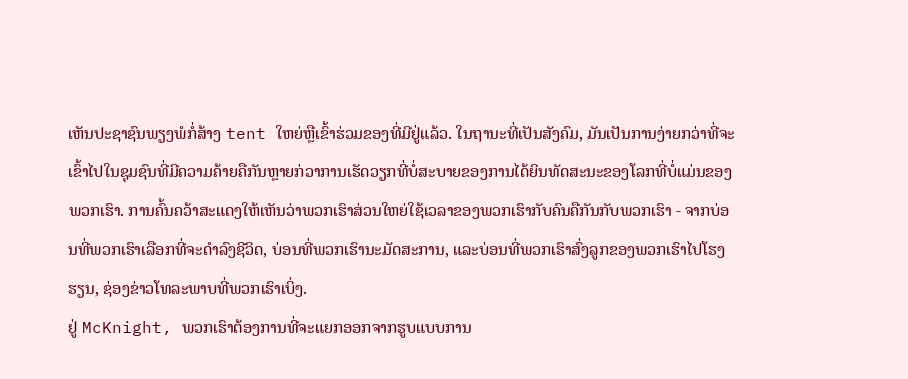ເຫັນປະຊາຊົນພຽງພໍກໍ່ສ້າງ tent ໃຫຍ່ຫຼືເຂົ້າຮ່ວມຂອງທີ່ມີຢູ່ແລ້ວ. ໃນຖານະທີ່ເປັນສັງຄົມ, ມັນເປັນການງ່າຍກວ່າທີ່ຈະເຂົ້າໄປໃນຊຸມຊົນທີ່ມີຄວາມຄ້າຍຄືກັນຫຼາຍກ່ວາການເຮັດວຽກທີ່ບໍ່ສະບາຍຂອງການໄດ້ຍິນທັດສະນະຂອງໂລກທີ່ບໍ່ແມ່ນຂອງພວກເຮົາ. ການຄົ້ນຄວ້າສະແດງໃຫ້ເຫັນວ່າພວກເຮົາສ່ວນໃຫຍ່ໃຊ້ເວລາຂອງພວກເຮົາກັບຄົນຄືກັນກັບພວກເຮົາ - ຈາກບ່ອນທີ່ພວກເຮົາເລືອກທີ່ຈະດໍາລົງຊີວິດ, ບ່ອນທີ່ພວກເຮົານະມັດສະການ, ແລະບ່ອນທີ່ພວກເຮົາສົ່ງລູກຂອງພວກເຮົາໄປໂຮງຮຽນ, ຊ່ອງຂ່າວໂທລະພາບທີ່ພວກເຮົາເບິ່ງ.
ຢູ່ McKnight, ພວກເຮົາຕ້ອງການທີ່ຈະແຍກອອກຈາກຮູບແບບການ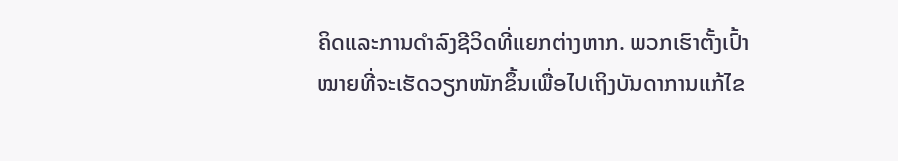ຄິດແລະການດໍາລົງຊີວິດທີ່ແຍກຕ່າງຫາກ. ພວກເຮົາຕັ້ງເປົ້າໝາຍທີ່ຈະເຮັດວຽກໜັກຂຶ້ນເພື່ອໄປເຖິງບັນດາການແກ້ໄຂ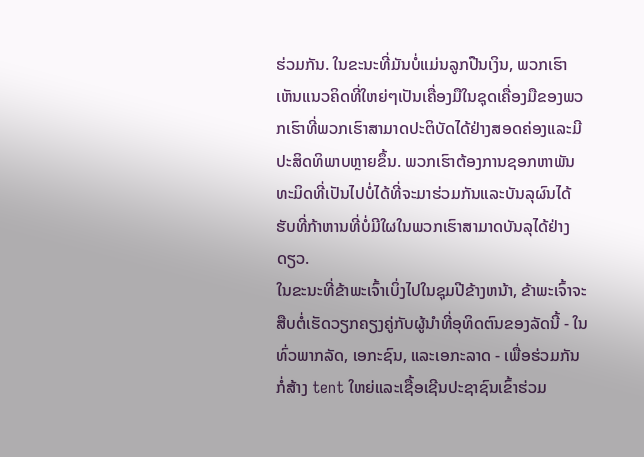ຮ່ວມກັນ. ໃນຂະນະທີ່ມັນບໍ່ແມ່ນລູກປືນເງິນ, ພວກເຮົາເຫັນແນວຄິດທີ່ໃຫຍ່ໆເປັນເຄື່ອງມືໃນຊຸດເຄື່ອງມືຂອງພວກເຮົາທີ່ພວກເຮົາສາມາດປະຕິບັດໄດ້ຢ່າງສອດຄ່ອງແລະມີປະສິດທິພາບຫຼາຍຂຶ້ນ. ພວກເຮົາຕ້ອງການຊອກຫາພັນທະມິດທີ່ເປັນໄປບໍ່ໄດ້ທີ່ຈະມາຮ່ວມກັນແລະບັນລຸຜົນໄດ້ຮັບທີ່ກ້າຫານທີ່ບໍ່ມີໃຜໃນພວກເຮົາສາມາດບັນລຸໄດ້ຢ່າງດຽວ.
ໃນຂະນະທີ່ຂ້າພະເຈົ້າເບິ່ງໄປໃນຊຸມປີຂ້າງຫນ້າ, ຂ້າພະເຈົ້າຈະສືບຕໍ່ເຮັດວຽກຄຽງຄູ່ກັບຜູ້ນໍາທີ່ອຸທິດຕົນຂອງລັດນີ້ - ໃນທົ່ວພາກລັດ, ເອກະຊົນ, ແລະເອກະລາດ - ເພື່ອຮ່ວມກັນກໍ່ສ້າງ tent ໃຫຍ່ແລະເຊື້ອເຊີນປະຊາຊົນເຂົ້າຮ່ວມ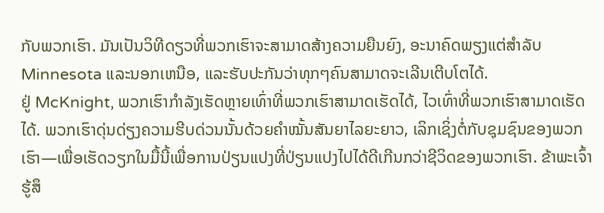ກັບພວກເຮົາ. ມັນເປັນວິທີດຽວທີ່ພວກເຮົາຈະສາມາດສ້າງຄວາມຍືນຍົງ, ອະນາຄົດພຽງແຕ່ສໍາລັບ Minnesota ແລະນອກເຫນືອ, ແລະຮັບປະກັນວ່າທຸກໆຄົນສາມາດຈະເລີນເຕີບໂຕໄດ້.
ຢູ່ McKnight, ພວກເຮົາກໍາລັງເຮັດຫຼາຍເທົ່າທີ່ພວກເຮົາສາມາດເຮັດໄດ້, ໄວເທົ່າທີ່ພວກເຮົາສາມາດເຮັດໄດ້. ພວກເຮົາດຸ່ນດ່ຽງຄວາມຮີບດ່ວນນັ້ນດ້ວຍຄໍາໝັ້ນສັນຍາໄລຍະຍາວ, ເລິກເຊິ່ງຕໍ່ກັບຊຸມຊົນຂອງພວກເຮົາ—ເພື່ອເຮັດວຽກໃນມື້ນີ້ເພື່ອການປ່ຽນແປງທີ່ປ່ຽນແປງໄປໄດ້ດີເກີນກວ່າຊີວິດຂອງພວກເຮົາ. ຂ້າພະເຈົ້າຮູ້ສຶ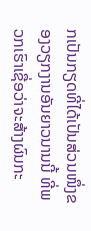ກເປັນກຽດທີ່ໄດ້ເປັນສ່ວນໜຶ່ງຂອງວຽກງານອັນຍາວນານນີ້ ທີ່ພວກເຮົາເຊື່ອວ່າຈະສ້າງຜົນກະ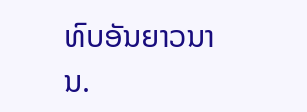ທົບອັນຍາວນານ.